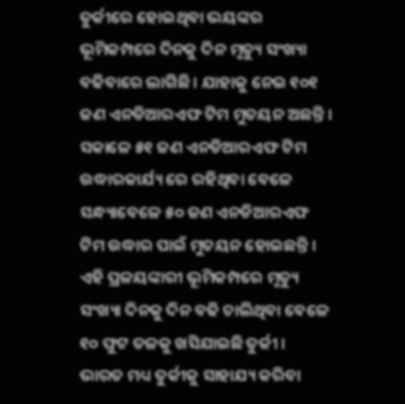ତୁର୍କୀରେ ହୋଇଥିବା ଭୟଙ୍କର ଭୂମିକମ୍ପରେ ଦିନକୁ ଦିନ ମୃତ୍ୟୁ ସଂଖ୍ୟା ବଢିବାରେ ଲାଗିଛି । ଯାହାକୁ ନେଇ ୧୦୧ ଜଣ ଏନଡିଆରଏଫ ଟିମ ମୁତୟନ ଅଛନ୍ତି । ସକାଳେ ୫୧ ଜଣ ଏନଡିଆରଏଫ ଟିମ ଉଦ୍ଧାରକାର୍ଯ୍ୟ ରେ ରହିଥିବା ବେଳେ ସନ୍ଧ୍ୟାବେଳେ ୫୦ ଜଣ ଏନଡିଆରଏଫ ଟିମ ଉଦ୍ଧାର ପାଇଁ ମୁତୟନ ହୋଇଛନ୍ତି । ଏହି ପ୍ରଳୟଙ୍କାରୀ ଭୂମିକମ୍ପରେ ମୃତ୍ୟୁ ସଂଖ୍ୟା ଦିନକୁ ଦିନ ବଢି ଚାଲିଥିବା ବେଳେ ୧୦ ଫୁଟ ତଳକୁ ଖସିଯାଇଛି ତୁର୍କୀ । ଭାରତ ମଧ୍ୟ ତୁର୍କୀକୁ ସାହାଯ୍ୟ କରିବା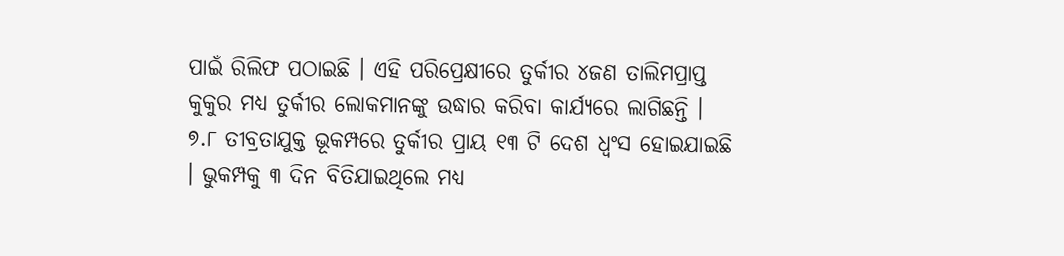ପାଇଁ ରିଲିଫ ପଠାଇଛି । ଏହି ପରିପ୍ରେକ୍ଷୀରେ ତୁର୍କୀର ୪ଜଣ ତାଲିମପ୍ରାପ୍ତ କୁକୁର ମଧ୍ୟ ତୁର୍କୀର ଲୋକମାନଙ୍କୁ ଉଦ୍ଧାର କରିବା କାର୍ଯ୍ୟରେ ଲାଗିଛନ୍ତି ।
୭.୮ ତୀବ୍ରତାଯୁକ୍ତ ଭୂକମ୍ପରେ ତୁର୍କୀର ପ୍ରାୟ ୧୩ ଟି ଦେଶ ଧ୍ବଂସ ହୋଇଯାଇଛି । ଭୁକମ୍ପକୁ ୩ ଦିନ ବିତିଯାଇଥିଲେ ମଧ୍ୟ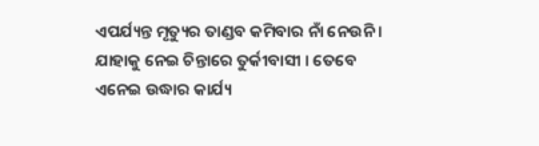ଏପର୍ଯ୍ୟନ୍ତ ମୃତ୍ୟୁର ତାଣ୍ଡବ କମିବାର ନାଁ ନେଉନି । ଯାହାକୁ ନେଇ ଚିନ୍ତାରେ ତୁର୍କୀବାସୀ । ତେବେ ଏନେଇ ଉଦ୍ଧାର କାର୍ଯ୍ୟ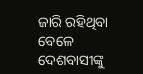ଜାରି ରହିଥିବା ବେଳେ ଦେଶବାସୀଙ୍କୁ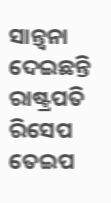ସାନ୍ତ୍ବନା ଦେଇଛନ୍ତି ରାଷ୍ଟ୍ରପତି ରିସେପ ତେଇପ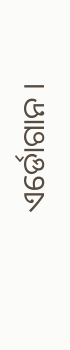ଏର୍ଡୋଗାନ ।